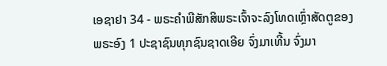ເອຊາຢາ 34 - ພຣະຄຳພີສັກສິພຣະເຈົ້າຈະລົງໂທດເຫຼົ່າສັດຕູຂອງພຣະອົງ 1 ປະຊາຊົນທຸກຊົນຊາດເອີຍ ຈົ່ງມາເທີ້ນ ຈົ່ງມາ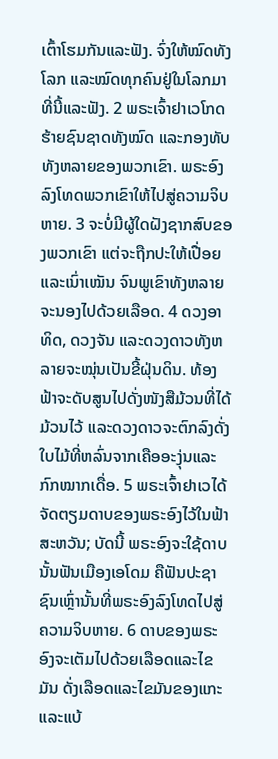ເຕົ້າໂຮມກັນແລະຟັງ. ຈົ່ງໃຫ້ໝົດທັງໂລກ ແລະໝົດທຸກຄົນຢູ່ໃນໂລກມາທີ່ນີ້ແລະຟັງ. 2 ພຣະເຈົ້າຢາເວໂກດຮ້າຍຊົນຊາດທັງໝົດ ແລະກອງທັບທັງຫລາຍຂອງພວກເຂົາ. ພຣະອົງລົງໂທດພວກເຂົາໃຫ້ໄປສູ່ຄວາມຈິບຫາຍ. 3 ຈະບໍ່ມີຜູ້ໃດຝັງຊາກສົບຂອງພວກເຂົາ ແຕ່ຈະຖືກປະໃຫ້ເປື່ອຍແລະເນົ່າເໝັນ ຈົນພູເຂົາທັງຫລາຍຈະນອງໄປດ້ວຍເລືອດ. 4 ດວງອາທິດ, ດວງຈັນ ແລະດວງດາວທັງຫລາຍຈະໝຸ່ນເປັນຂີ້ຝຸ່ນດິນ. ທ້ອງຟ້າຈະດັບສູນໄປດັ່ງໜັງສືມ້ວນທີ່ໄດ້ມ້ວນໄວ້ ແລະດວງດາວຈະຕົກລົງດັ່ງໃບໄມ້ທີ່ຫລົ່ນຈາກເຄືອອະງຸ່ນແລະກົກໝາກເດື່ອ. 5 ພຣະເຈົ້າຢາເວໄດ້ຈັດຕຽມດາບຂອງພຣະອົງໄວ້ໃນຟ້າສະຫວັນ; ບັດນີ້ ພຣະອົງຈະໃຊ້ດາບນັ້ນຟັນເມືອງເອໂດມ ຄືຟັນປະຊາຊົນເຫຼົ່ານັ້ນທີ່ພຣະອົງລົງໂທດໄປສູ່ຄວາມຈິບຫາຍ. 6 ດາບຂອງພຣະອົງຈະເຕັມໄປດ້ວຍເລືອດແລະໄຂມັນ ດັ່ງເລືອດແລະໄຂມັນຂອງແກະ ແລະແບ້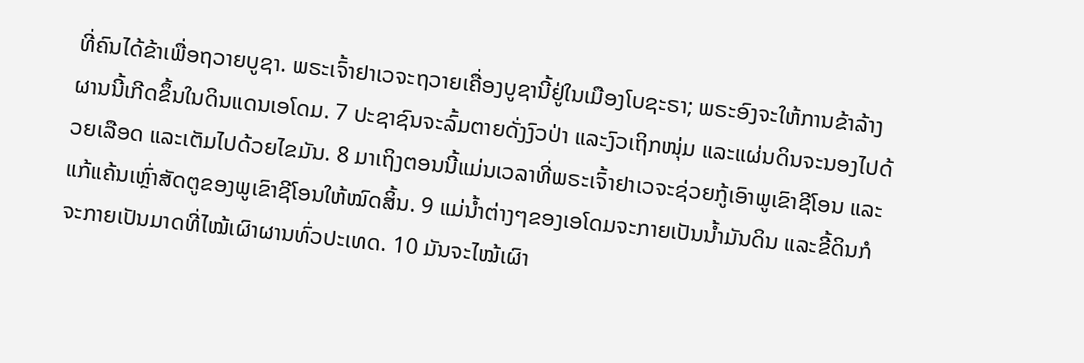ທີ່ຄົນໄດ້ຂ້າເພື່ອຖວາຍບູຊາ. ພຣະເຈົ້າຢາເວຈະຖວາຍເຄື່ອງບູຊານີ້ຢູ່ໃນເມືອງໂບຊະຣາ; ພຣະອົງຈະໃຫ້ການຂ້າລ້າງຜານນີ້ເກີດຂຶ້ນໃນດິນແດນເອໂດມ. 7 ປະຊາຊົນຈະລົ້ມຕາຍດັ່ງງົວປ່າ ແລະງົວເຖິກໜຸ່ມ ແລະແຜ່ນດິນຈະນອງໄປດ້ວຍເລືອດ ແລະເຕັມໄປດ້ວຍໄຂມັນ. 8 ມາເຖິງຕອນນີ້ແມ່ນເວລາທີ່ພຣະເຈົ້າຢາເວຈະຊ່ວຍກູ້ເອົາພູເຂົາຊີໂອນ ແລະແກ້ແຄ້ນເຫຼົ່າສັດຕູຂອງພູເຂົາຊີໂອນໃຫ້ໝົດສິ້ນ. 9 ແມ່ນໍ້າຕ່າງໆຂອງເອໂດມຈະກາຍເປັນນໍ້າມັນດິນ ແລະຂີ້ດິນກໍຈະກາຍເປັນມາດທີ່ໄໝ້ເຜົາຜານທົ່ວປະເທດ. 10 ມັນຈະໄໝ້ເຜົາ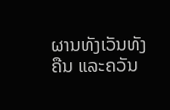ຜານທັງເວັນທັງຄືນ ແລະຄວັນ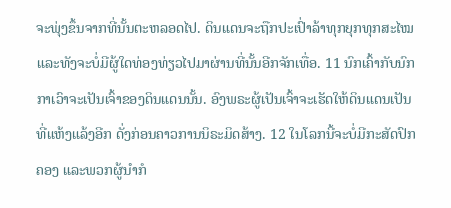ຈະພຸ່ງຂຶ້ນຈາກທີ່ນັ້ນຕະຫລອດໄປ. ດິນແດນຈະຖືກປະເປົ່າລ້າທຸກຍຸກທຸກສະໄໝ ແລະທັງຈະບໍ່ມີຜູ້ໃດທ່ອງທ່ຽວໄປມາຜ່ານທີ່ນັ້ນອີກຈັກເທື່ອ. 11 ນົກເຄົ້າກັບນົກກາເວົາຈະເປັນເຈົ້າຂອງດິນແດນນັ້ນ. ອົງພຣະຜູ້ເປັນເຈົ້າຈະເຮັດໃຫ້ດິນແດນເປັນທີ່ແຫ້ງແລ້ງອີກ ດັ່ງກ່ອນຄາວການນິຣະມິດສ້າງ. 12 ໃນໂລກນີ້ຈະບໍ່ມີກະສັດປົກຄອງ ແລະພວກຜູ້ນຳກໍ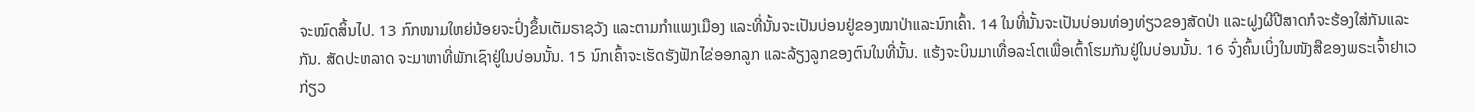ຈະໝົດສິ້ນໄປ. 13 ກົກໜາມໃຫຍ່ນ້ອຍຈະປົ່ງຂຶ້ນເຕັມຣາຊວັງ ແລະຕາມກຳແພງເມືອງ ແລະທີ່ນັ້ນຈະເປັນບ່ອນຢູ່ຂອງໝາປ່າແລະນົກເຄົ້າ. 14 ໃນທີ່ນັ້ນຈະເປັນບ່ອນທ່ອງທ່ຽວຂອງສັດປ່າ ແລະຝູງຜີປີສາດກໍຈະຮ້ອງໃສ່ກັນແລະກັນ. ສັດປະຫລາດ ຈະມາຫາທີ່ພັກເຊົາຢູ່ໃນບ່ອນນັ້ນ. 15 ນົກເຄົ້າຈະເຮັດຮັງຟັກໄຂ່ອອກລູກ ແລະລ້ຽງລູກຂອງຕົນໃນທີ່ນັ້ນ. ແຮ້ງຈະບິນມາເທື່ອລະໂຕເພື່ອເຕົ້າໂຮມກັນຢູ່ໃນບ່ອນນັ້ນ. 16 ຈົ່ງຄົ້ນເບິ່ງໃນໜັງສືຂອງພຣະເຈົ້າຢາເວ ກ່ຽວ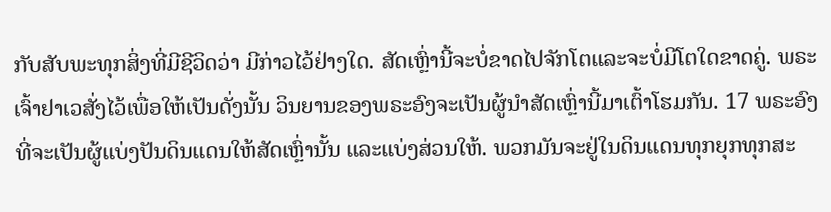ກັບສັບພະທຸກສິ່ງທີ່ມີຊີວິດວ່າ ມີກ່າວໄວ້ຢ່າງໃດ. ສັດເຫຼົ່ານີ້ຈະບໍ່ຂາດໄປຈັກໂຕແລະຈະບໍ່ມີໂຕໃດຂາດຄູ່. ພຣະເຈົ້າຢາເວສັ່ງໄວ້ເພື່ອໃຫ້ເປັນດັ່ງນັ້ນ ວິນຍານຂອງພຣະອົງຈະເປັນຜູ້ນຳສັດເຫຼົ່ານີ້ມາເຕົ້າໂຮມກັນ. 17 ພຣະອົງທີ່ຈະເປັນຜູ້ແບ່ງປັນດິນແດນໃຫ້ສັດເຫຼົ່ານັ້ນ ແລະແບ່ງສ່ວນໃຫ້. ພວກມັນຈະຢູ່ໃນດິນແດນທຸກຍຸກທຸກສະ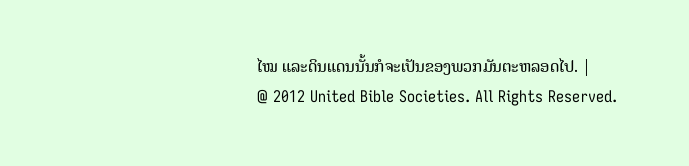ໄໝ ແລະດິນແດນນັ້ນກໍຈະເປັນຂອງພວກມັນຕະຫລອດໄປ. |
@ 2012 United Bible Societies. All Rights Reserved.